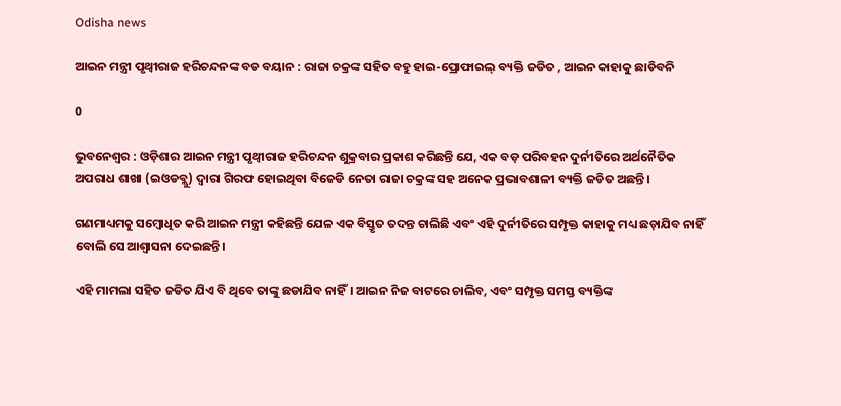Odisha news

ଆଇନ ମନ୍ତ୍ରୀ ପୃଥ୍ୱୀରାଜ ହରିଚନ୍ଦନଙ୍କ ବଡ ବୟାନ : ରାଜା ଚକ୍ରଙ୍କ ସହିତ ବହୁ ହାଇ-ପ୍ରୋଫାଇଲ୍ ବ୍ୟକ୍ତି ଜଡିତ , ଆଇନ କାହାକୁ ଛାଡିବନି

0

ଭୁବନେଶ୍ବର : ଓଡ଼ିଶାର ଆଇନ ମନ୍ତ୍ରୀ ପୃଥ୍ୱୀରାଜ ହରିଚନ୍ଦନ ଶୁକ୍ରବାର ପ୍ରକାଶ କରିଛନ୍ତି ଯେ, ଏକ ବଡ଼ ପରିବହନ ଦୁର୍ନୀତିରେ ଅର୍ଥନୈତିକ ଅପରାଧ ଶାଖା (ଇଓଡବ୍ଲୁ) ଦ୍ୱାରା ଗିରଫ ହୋଇଥିବା ବିଜେଡି ନେତା ରାଜା ଚକ୍ରଙ୍କ ସହ ଅନେକ ପ୍ରଭାବଶାଳୀ ବ୍ୟକ୍ତି ଜଡିତ ଅଛନ୍ତି।

ଗଣମାଧ୍ୟମକୁ ସମ୍ବୋଧିତ କରି ଆଇନ ମନ୍ତ୍ରୀ କହିଛନ୍ତି ଯେଳ ଏକ ବିସ୍ତୃତ ତଦନ୍ତ ଚାଲିଛି ଏବଂ ଏହି ଦୁର୍ନୀତିରେ ସମ୍ପୃକ୍ତ କାହାକୁ ମଧ୍ୟ ଛଡ଼ାଯିବ ନାହିଁ ବୋଲି ସେ ଆଶ୍ୱାସନା ଦେଇଛନ୍ତି।

ଏହି ମାମଲା ସହିତ ଜଡିତ ଯିଏ ବି ଥିବେ ତାଙ୍କୁ ଛଡାଯିବ ନାହିଁ। ଆଇନ ନିଜ ବାଟରେ ଚାଲିବ, ଏବଂ ସମ୍ପୃକ୍ତ ସମସ୍ତ ବ୍ୟକ୍ତିଙ୍କ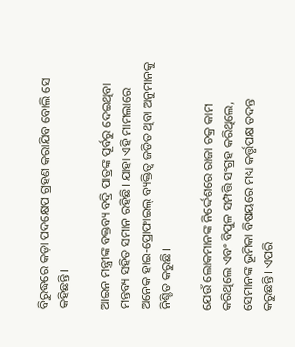ବିରୁଦ୍ଧରେ କଡ଼ା ପଦକ୍ଷେପ ଗ୍ରହଣ କରାଯିବ ବୋଲି ସେ କହିଛନ୍ତି।

ଆଇନ ମନ୍ତ୍ରୀଙ୍କ ବକ୍ତବ୍ୟ ବଦ୍ରି ପାତ୍ରଙ୍କ ପୂର୍ବରୁ ଦେଇଥିବା ମନ୍ତବ୍ୟ ସହିତ ସମାନ ରହିଛି। ଯାହା ଏହି ମାମଲାରେ ଅନେକ ହାଇ-ପ୍ରୋଫାଇଲ୍ ବ୍ୟକ୍ତିତ୍ୱ ଜଡିତ ଥିବା ଅନୁମାନକୁ ନିଶ୍ଚିତ କରୁଛି।

ଯେଉଁ ଲୋକମାନଙ୍କ ନିର୍ଦ୍ଦେଶରେ ରାଜା ଚକ୍ର କାମ କରିଥିଲେ ଏବଂ ବିପୁଳ ସମ୍ପତ୍ତି ସଂଗ୍ରହ କରିଥିଲେ, ସେମାନଙ୍କ ଭୂମିକା ବିଷୟରେ ମଧ୍ୟ କର୍ତ୍ତୃପକ୍ଷ ତଦନ୍ତ କରୁଛନ୍ତି। ଏପରି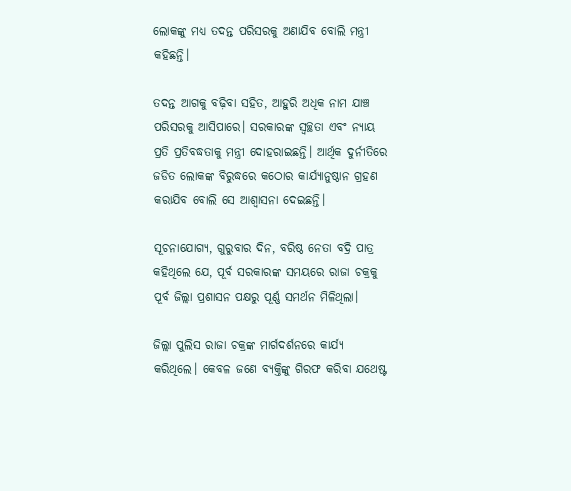ଲୋକଙ୍କୁ ମଧ୍ୟ ତଦନ୍ତ ପରିସରକୁ ଅଣାଯିବ ବୋଲି ମନ୍ତ୍ରୀ କହିଛନ୍ତି।

ତଦନ୍ତ ଆଗକୁ ବଢ଼ିବା ସହିତ, ଆହୁରି ଅଧିକ ନାମ ଯାଞ୍ଚ ପରିସରକୁ ଆସିପାରେ। ସରକାରଙ୍କ ସ୍ୱଚ୍ଛତା ଏବଂ ନ୍ୟାୟ ପ୍ରତି ପ୍ରତିବଦ୍ଧତାକୁ ମନ୍ତ୍ରୀ ଦୋହରାଇଛନ୍ତି। ଆର୍ଥିକ ଦୁର୍ନୀତିରେ ଜଡିତ ଲୋକଙ୍କ ବିରୁଦ୍ଧରେ କଠୋର କାର୍ଯ୍ୟାନୁଷ୍ଠାନ ଗ୍ରହଣ କରାଯିବ ବୋଲି ସେ ଆଶ୍ୱାସନା ଦେଇଛନ୍ତି।

ସୂଚନାଯୋଗ୍ୟ, ଗୁରୁବାର ଦିନ, ବରିଷ୍ଠ ନେତା ବଦ୍ରି ପାତ୍ର କହିଥିଲେ ଯେ, ପୂର୍ବ ସରକାରଙ୍କ ସମୟରେ ରାଜା ଚକ୍ରକୁ ପୂର୍ବ ଜିଲ୍ଲା ପ୍ରଶାସନ ପକ୍ଷରୁ ପୂର୍ଣ୍ଣ ସମର୍ଥନ ମିଳିଥିଲା।

ଜିଲ୍ଲା ପୁଲିସ ରାଜା ଚକ୍ରଙ୍କ ମାର୍ଗଦର୍ଶନରେ କାର୍ଯ୍ୟ କରିଥିଲେ। କେବଳ ଜଣେ ବ୍ୟକ୍ତିଙ୍କୁ ଗିରଫ କରିବା ଯଥେଷ୍ଟ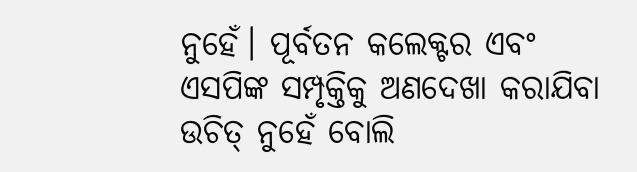ନୁହେଁ। ପୂର୍ବତନ କଲେକ୍ଟର ଏବଂ ଏସପିଙ୍କ ସମ୍ପୃକ୍ତିକୁ ଅଣଦେଖା କରାଯିବା ଉଚିତ୍ ନୁହେଁ ବୋଲି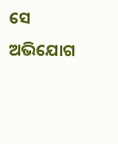ସେ  ଅଭିଯୋଗ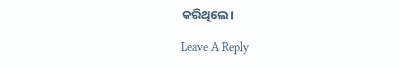କରିଥିଲେ।

Leave A Reply